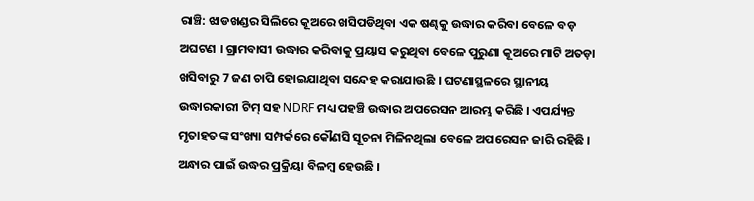ରାଞ୍ଚି: ଝାଡଖଣ୍ଡର ସିଲିରେ କୂଅରେ ଖସିପଡିଥିବା ଏକ ଷଣ୍ଢକୁ ଉଦ୍ଧାର କରିବା ବେଳେ ବଡ଼ ଅଘଟଣ । ଗ୍ରାମବାସୀ ଉଦ୍ଧାର କରିବାକୁ ପ୍ରୟାସ କରୁଥିବା ବେଳେ ପୁରୁଣା କୂଅରେ ମାଟି ଅତଡ଼ା ଖସିବାରୁ 7 ଜଣ ଚାପି ହୋଇଯାଥିବା ସନ୍ଦେହ କରାଯାଉଛି । ଘଟଣାସ୍ଥଳରେ ସ୍ଥାନୀୟ ଉଦ୍ଧାରକାରୀ ଟିମ୍ ସହ NDRF ମଧ୍ୟ ପହଞ୍ଚି ଉଦ୍ଧାର ଅପରେସନ ଆରମ୍ଭ କରିଛି । ଏପର୍ଯ୍ୟନ୍ତ ମୃତାହତଙ୍କ ସଂଖ୍ୟା ସମ୍ପର୍କରେ କୌଣସି ସୂଚନା ମିଳିନଥିଲା ବେଳେ ଅପରେସନ ଜାରି ରହିଛି । ଅନ୍ଧାର ପାଇଁ ଉଦ୍ଧର ପ୍ରକ୍ରିୟା ବିଳମ୍ବ ହେଉଛି ।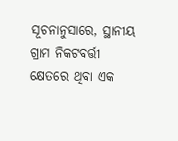ସୂଚନାନୁସାରେ, ସ୍ଥାନୀୟ ଗ୍ରାମ ନିକଟବର୍ତ୍ତୀ କ୍ଷେତରେ ଥିବା ଏକ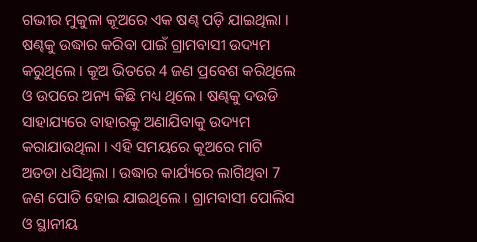ଗଭୀର ମୁକୁଳା କୂଅରେ ଏକ ଷଣ୍ଢ ପଡ଼ି ଯାଇଥିଲା । ଷଣ୍ଢକୁ ଉଦ୍ଧାର କରିବା ପାଇଁ ଗ୍ରାମବାସୀ ଉଦ୍ୟମ କରୁଥିଲେ । କୂଅ ଭିତରେ 4 ଜଣ ପ୍ରବେଶ କରିଥିଲେ ଓ ଉପରେ ଅନ୍ୟ କିଛି ମଧ୍ୟ ଥିଲେ । ଷଣ୍ଢକୁ ଦଉଡି ସାହାଯ୍ୟରେ ବାହାରକୁ ଅଣାଯିବାକୁ ଉଦ୍ୟମ କରାଯାଉଥିଲା । ଏହି ସମୟରେ କୂଅରେ ମାଟି ଅତଡା ଧସିଥିଲା । ଉଦ୍ଧାର କାର୍ଯ୍ୟରେ ଲାଗିଥିବା 7 ଜଣ ପୋତି ହୋଇ ଯାଇଥିଲେ । ଗ୍ରାମବାସୀ ପୋଲିସ ଓ ସ୍ଥାନୀୟ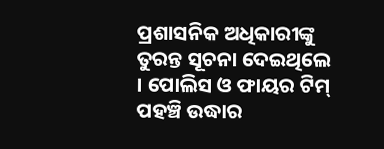ପ୍ରଶାସନିକ ଅଧିକାରୀଙ୍କୁ ତୁରନ୍ତ ସୂଚନା ଦେଇଥିଲେ । ପୋଲିସ ଓ ଫାୟର ଟିମ୍ ପହଞ୍ଚି ଉଦ୍ଧାର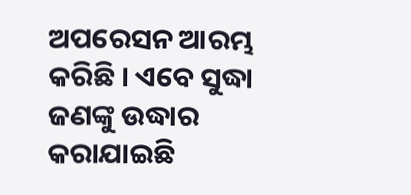ଅପରେସନ ଆରମ୍ଭ କରିଛି । ଏବେ ସୁଦ୍ଧା ଜଣଙ୍କୁ ଉଦ୍ଧାର କରାଯାଇଛି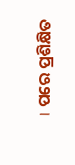। ପରେ ପ୍ରଶିକ୍ଷିତ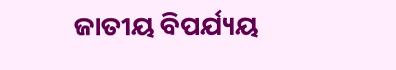ଜାତୀୟ ବିପର୍ଯ୍ୟୟ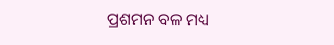ପ୍ରଶମନ ବଳ ମଧ୍ୟ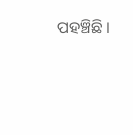ପହଞ୍ଚିଛି ।